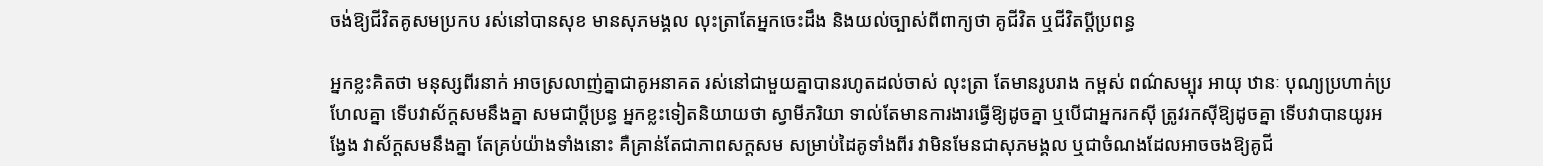ចង់ឱ្យជីវិតគូសមប្រកប រស់នៅបានសុខ មានសុភមង្គល លុះត្រាតែអ្នកចេះដឹង និងយល់ច្បាស់ពីពាក្យថា គូជីវិត ឬជីវិតប្ដីប្រពន្ធ

អ្នកខ្លះគិតថា មនុស្សពីរនាក់ អាចស្រលាញ់គ្នាជាគូអនាគត រស់នៅជាមួយគ្នាបានរហូតដល់ចាស់ លុះត្រា តែមានរូបរាង កម្ពស់ ពណ៌សម្បុរ អាយុ ឋានៈ បុណ្យប្រហាក់ប្រហែលគ្នា ទើបវាស័ក្ដសមនឹងគ្នា សមជាប្ដីប្រន្ធ អ្នកខ្លះទៀតនិយាយថា ស្វាមីភរិយា ទាល់តែមានការងារធ្វើឱ្យដូចគ្នា ឬបើជាអ្នករកស៊ី ត្រូវរកស៊ីឱ្យដូចគ្នា ទើបវាបានយូរអង្វែង វាស័ក្ដសមនឹងគ្នា តែគ្រប់យ៉ាងទាំងនោះ គឺគ្រាន់តែជាភាពសក្ដសម សម្រាប់ដៃគូទាំងពីរ វាមិនមែនជាសុភមង្គល ឬជាចំណងដែលអាចចងឱ្យគូជី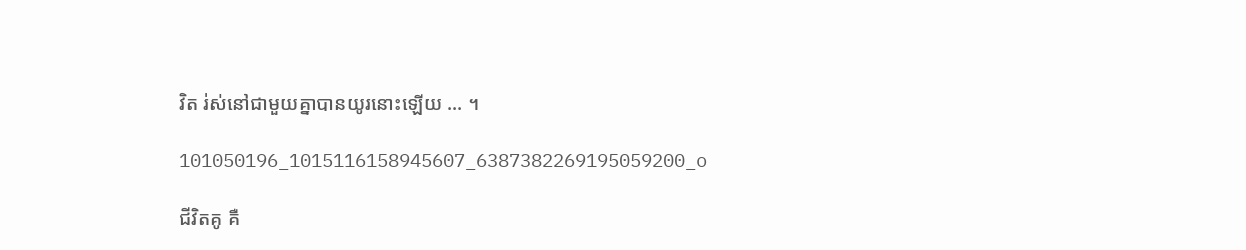វិត រ់ស់នៅជាមួយគ្នាបានយូរនោះឡើយ ... ។

101050196_1015116158945607_6387382269195059200_o

ជីវិតគូ គឺ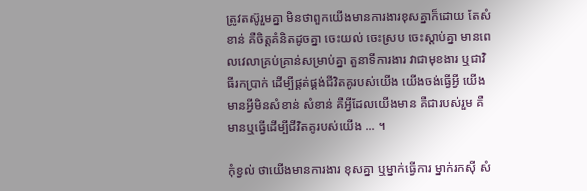ត្រូវតស៊ូរួមគ្នា មិនថាពួកយើងមានការងារខុសគ្នាក៏ដោយ តែសំខាន់ គឺចិត្តគំនិតដូចគ្នា ចេះយល់ ចេះស្រប ចេះស្ដាប់គ្នា មានពេលវេលាគ្រប់គ្រាន់សម្រាប់គ្នា តួនាទីការងារ វាជាមុខងារ ឬជាវិធីរកប្រាក់ ដើម្បីផ្គត់ផ្គង់ជីវិតគូរបស់យើង យើងចង់ធ្វើអ្វី យើងមានអ្វីមិនសំខាន់ សំខាន់ គឺអ្វីដែលយើងមាន គឺជារបស់រួម គឺមានឬធ្វើដើម្បីជីវិតគូរបស់យើង ... ។

កុំខ្វល់ ថាយើងមានការងារ ខុសគ្នា ឬម្នាក់ធ្វើការ ម្នាក់រកស៊ី សំ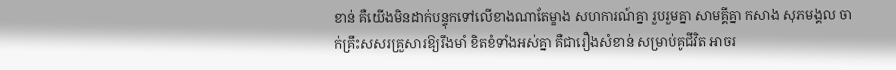ខាន់ គឺយើងមិនដាក់បន្ទុកទៅលើខាងណាតែម្ខាង សហការណ៍គ្នា រួបរួមគ្នា សាមគ្គីគ្នា កសាង សុភមង្គល ចាក់គ្រឹះសសរគ្រួសារឱ្យរឹងមាំ ខិតខំទាំងអស់គ្នា គឺជារឿងសំខាន់ សម្រាប់គូជីវិត អាចរ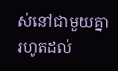ស់នៅជាមួយគ្នារហូតដល់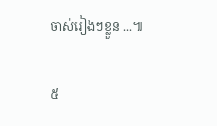ចាស់រៀងៗខ្លួន ...៕

៥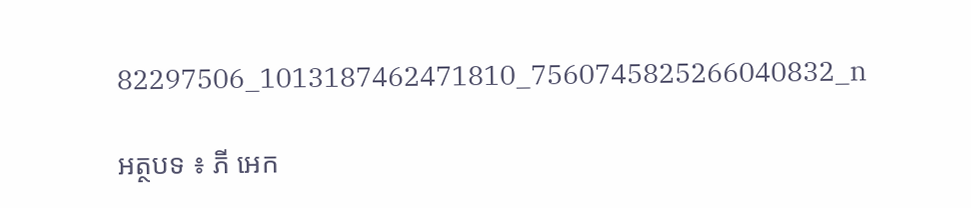82297506_1013187462471810_7560745825266040832_n

អត្ថបទ ៖ ភី អេក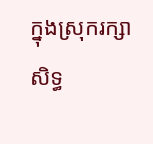ក្នុងស្រុករក្សាសិទ្ធ